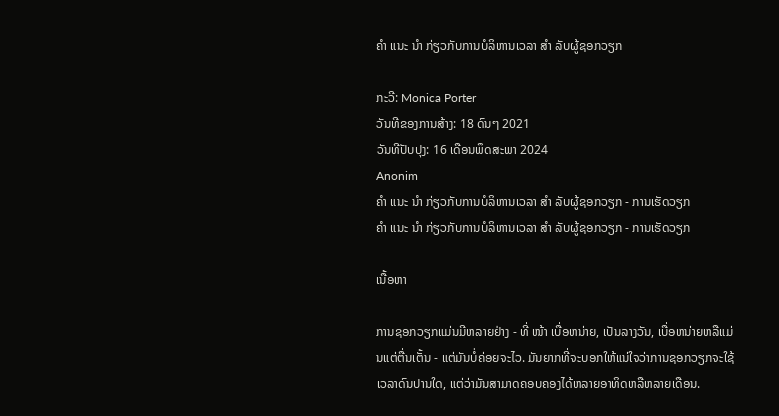ຄຳ ແນະ ນຳ ກ່ຽວກັບການບໍລິຫານເວລາ ສຳ ລັບຜູ້ຊອກວຽກ

ກະວີ: Monica Porter
ວັນທີຂອງການສ້າງ: 18 ດົນໆ 2021
ວັນທີປັບປຸງ: 16 ເດືອນພຶດສະພາ 2024
Anonim
ຄຳ ແນະ ນຳ ກ່ຽວກັບການບໍລິຫານເວລາ ສຳ ລັບຜູ້ຊອກວຽກ - ການເຮັດວຽກ
ຄຳ ແນະ ນຳ ກ່ຽວກັບການບໍລິຫານເວລາ ສຳ ລັບຜູ້ຊອກວຽກ - ການເຮັດວຽກ

ເນື້ອຫາ

ການຊອກວຽກແມ່ນມີຫລາຍຢ່າງ - ທີ່ ໜ້າ ເບື່ອຫນ່າຍ, ເປັນລາງວັນ, ເບື່ອຫນ່າຍຫລືແມ່ນແຕ່ຕື່ນເຕັ້ນ - ແຕ່ມັນບໍ່ຄ່ອຍຈະໄວ. ມັນຍາກທີ່ຈະບອກໃຫ້ແນ່ໃຈວ່າການຊອກວຽກຈະໃຊ້ເວລາດົນປານໃດ, ແຕ່ວ່າມັນສາມາດຄອບຄອງໄດ້ຫລາຍອາທິດຫລືຫລາຍເດືອນ.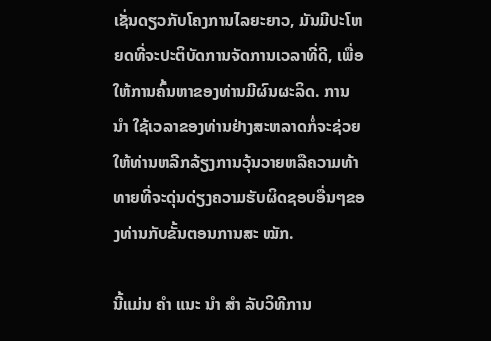ເຊັ່ນດຽວກັບໂຄງການໄລຍະຍາວ, ມັນມີປະໂຫຍດທີ່ຈະປະຕິບັດການຈັດການເວລາທີ່ດີ, ເພື່ອໃຫ້ການຄົ້ນຫາຂອງທ່ານມີຜົນຜະລິດ. ການ ນຳ ໃຊ້ເວລາຂອງທ່ານຢ່າງສະຫລາດກໍ່ຈະຊ່ວຍໃຫ້ທ່ານຫລີກລ້ຽງການວຸ້ນວາຍຫລືຄວາມທ້າທາຍທີ່ຈະດຸ່ນດ່ຽງຄວາມຮັບຜິດຊອບອື່ນໆຂອງທ່ານກັບຂັ້ນຕອນການສະ ໝັກ.

ນີ້ແມ່ນ ຄຳ ແນະ ນຳ ສຳ ລັບວິທີການ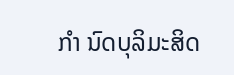ກຳ ນົດບຸລິມະສິດ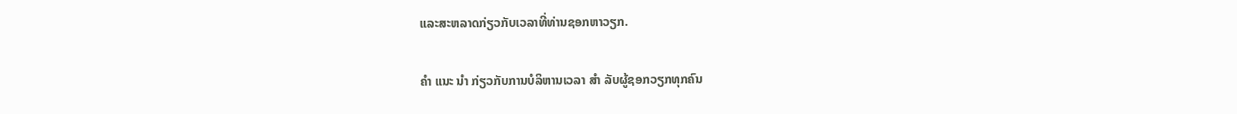ແລະສະຫລາດກ່ຽວກັບເວລາທີ່ທ່ານຊອກຫາວຽກ.

ຄຳ ແນະ ນຳ ກ່ຽວກັບການບໍລິຫານເວລາ ສຳ ລັບຜູ້ຊອກວຽກທຸກຄົນ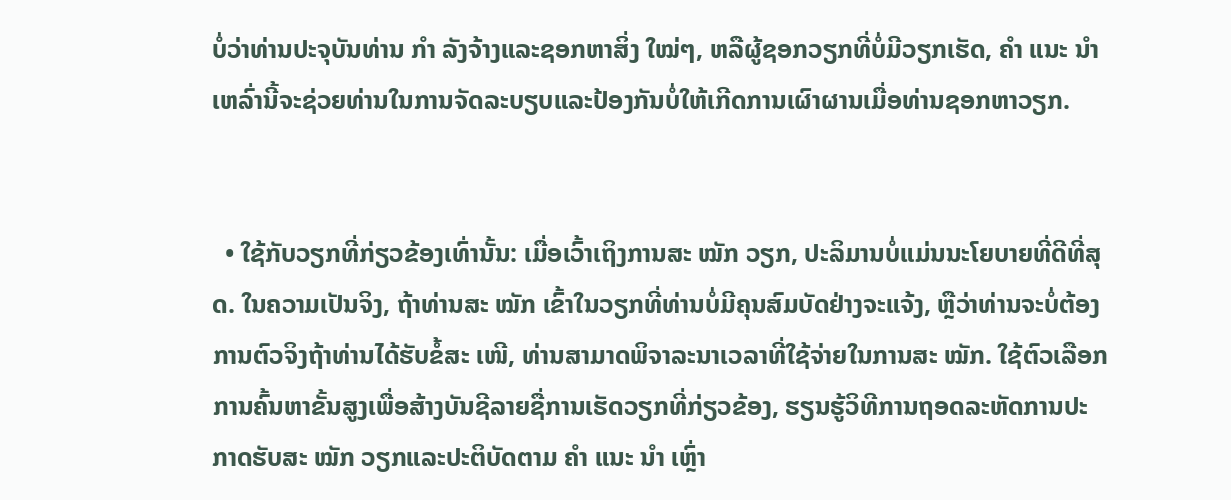ບໍ່ວ່າທ່ານປະຈຸບັນທ່ານ ກຳ ລັງຈ້າງແລະຊອກຫາສິ່ງ ໃໝ່ໆ, ຫລືຜູ້ຊອກວຽກທີ່ບໍ່ມີວຽກເຮັດ, ຄຳ ແນະ ນຳ ເຫລົ່ານີ້ຈະຊ່ວຍທ່ານໃນການຈັດລະບຽບແລະປ້ອງກັນບໍ່ໃຫ້ເກີດການເຜົາຜານເມື່ອທ່ານຊອກຫາວຽກ.


  • ໃຊ້ກັບວຽກທີ່ກ່ຽວຂ້ອງເທົ່ານັ້ນ: ເມື່ອເວົ້າເຖິງການສະ ໝັກ ວຽກ, ປະລິມານບໍ່ແມ່ນນະໂຍບາຍທີ່ດີທີ່ສຸດ. ໃນຄວາມເປັນຈິງ, ຖ້າທ່ານສະ ໝັກ ເຂົ້າໃນວຽກທີ່ທ່ານບໍ່ມີຄຸນສົມບັດຢ່າງຈະແຈ້ງ, ຫຼືວ່າທ່ານຈະບໍ່ຕ້ອງການຕົວຈິງຖ້າທ່ານໄດ້ຮັບຂໍ້ສະ ເໜີ, ທ່ານສາມາດພິຈາລະນາເວລາທີ່ໃຊ້ຈ່າຍໃນການສະ ໝັກ. ໃຊ້ຕົວເລືອກການຄົ້ນຫາຂັ້ນສູງເພື່ອສ້າງບັນຊີລາຍຊື່ການເຮັດວຽກທີ່ກ່ຽວຂ້ອງ, ຮຽນຮູ້ວິທີການຖອດລະຫັດການປະກາດຮັບສະ ໝັກ ວຽກແລະປະຕິບັດຕາມ ຄຳ ແນະ ນຳ ເຫຼົ່າ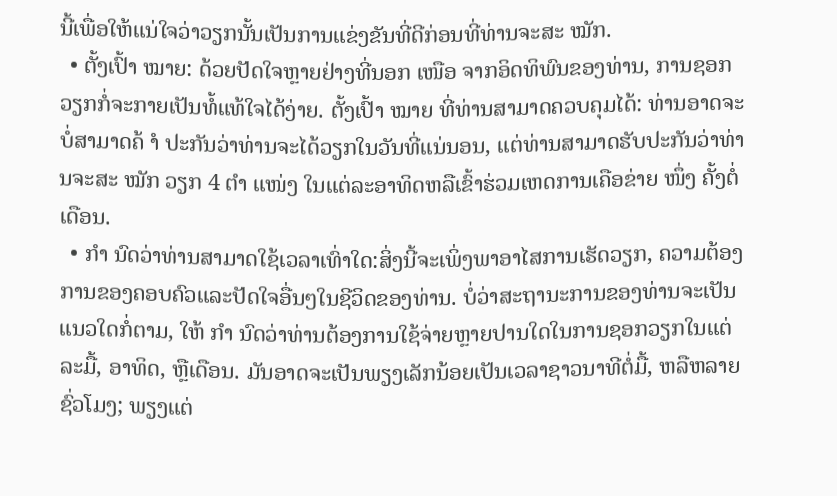ນີ້ເພື່ອໃຫ້ແນ່ໃຈວ່າວຽກນັ້ນເປັນການແຂ່ງຂັນທີ່ດີກ່ອນທີ່ທ່ານຈະສະ ໝັກ.
  • ຕັ້ງເປົ້າ ໝາຍ: ດ້ວຍປັດໃຈຫຼາຍຢ່າງທີ່ນອກ ເໜືອ ຈາກອິດທິພົນຂອງທ່ານ, ການຊອກວຽກກໍ່ຈະກາຍເປັນທໍ້ແທ້ໃຈໄດ້ງ່າຍ. ຕັ້ງເປົ້າ ໝາຍ ທີ່ທ່ານສາມາດຄວບຄຸມໄດ້: ທ່ານອາດຈະບໍ່ສາມາດຄ້ ຳ ປະກັນວ່າທ່ານຈະໄດ້ວຽກໃນວັນທີ່ແນ່ນອນ, ແຕ່ທ່ານສາມາດຮັບປະກັນວ່າທ່ານຈະສະ ໝັກ ວຽກ 4 ຕຳ ແໜ່ງ ໃນແຕ່ລະອາທິດຫລືເຂົ້າຮ່ວມເຫດການເຄືອຂ່າຍ ໜຶ່ງ ຄັ້ງຕໍ່ເດືອນ.
  • ກຳ ນົດວ່າທ່ານສາມາດໃຊ້ເວລາເທົ່າໃດ:ສິ່ງນີ້ຈະເພິ່ງພາອາໄສການເຮັດວຽກ, ຄວາມຕ້ອງການຂອງຄອບຄົວແລະປັດໃຈອື່ນໆໃນຊີວິດຂອງທ່ານ. ບໍ່ວ່າສະຖານະການຂອງທ່ານຈະເປັນແນວໃດກໍ່ຕາມ, ໃຫ້ ກຳ ນົດວ່າທ່ານຕ້ອງການໃຊ້ຈ່າຍຫຼາຍປານໃດໃນການຊອກວຽກໃນແຕ່ລະມື້, ອາທິດ, ຫຼືເດືອນ. ມັນອາດຈະເປັນພຽງເລັກນ້ອຍເປັນເວລາຊາວນາທີຕໍ່ມື້, ຫລືຫລາຍຊົ່ວໂມງ; ພຽງແຕ່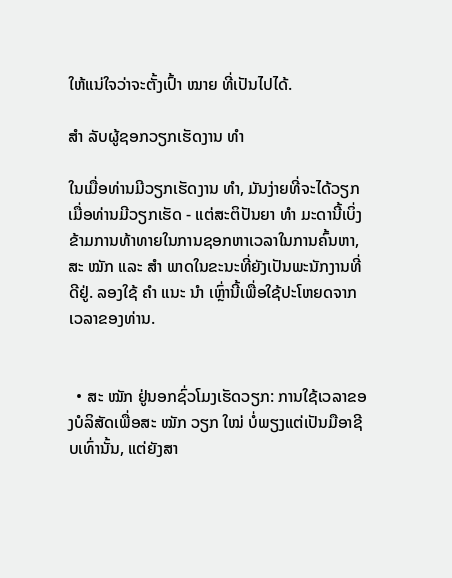ໃຫ້ແນ່ໃຈວ່າຈະຕັ້ງເປົ້າ ໝາຍ ທີ່ເປັນໄປໄດ້.

ສຳ ລັບຜູ້ຊອກວຽກເຮັດງານ ທຳ

ໃນເມື່ອທ່ານມີວຽກເຮັດງານ ທຳ, ມັນງ່າຍທີ່ຈະໄດ້ວຽກເມື່ອທ່ານມີວຽກເຮັດ - ແຕ່ສະຕິປັນຍາ ທຳ ມະດານີ້ເບິ່ງຂ້າມການທ້າທາຍໃນການຊອກຫາເວລາໃນການຄົ້ນຫາ, ສະ ໝັກ ແລະ ສຳ ພາດໃນຂະນະທີ່ຍັງເປັນພະນັກງານທີ່ດີຢູ່. ລອງໃຊ້ ຄຳ ແນະ ນຳ ເຫຼົ່ານີ້ເພື່ອໃຊ້ປະໂຫຍດຈາກເວລາຂອງທ່ານ.


  • ສະ ໝັກ ຢູ່ນອກຊົ່ວໂມງເຮັດວຽກ: ການໃຊ້ເວລາຂອງບໍລິສັດເພື່ອສະ ໝັກ ວຽກ ໃໝ່ ບໍ່ພຽງແຕ່ເປັນມືອາຊີບເທົ່ານັ້ນ, ແຕ່ຍັງສາ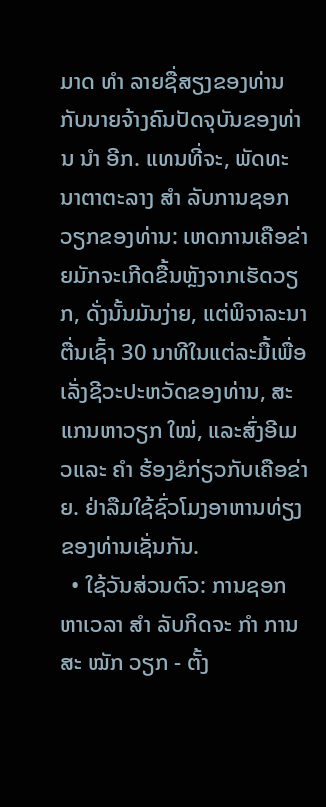ມາດ ທຳ ລາຍຊື່ສຽງຂອງທ່ານກັບນາຍຈ້າງຄົນປັດຈຸບັນຂອງທ່ານ ນຳ ອີກ. ແທນທີ່ຈະ, ພັດທະນາຕາຕະລາງ ສຳ ລັບການຊອກວຽກຂອງທ່ານ: ເຫດການເຄືອຂ່າຍມັກຈະເກີດຂື້ນຫຼັງຈາກເຮັດວຽກ, ດັ່ງນັ້ນມັນງ່າຍ, ແຕ່ພິຈາລະນາຕື່ນເຊົ້າ 30 ນາທີໃນແຕ່ລະມື້ເພື່ອເລັ່ງຊີວະປະຫວັດຂອງທ່ານ, ສະແກນຫາວຽກ ໃໝ່, ແລະສົ່ງອີເມວແລະ ຄຳ ຮ້ອງຂໍກ່ຽວກັບເຄືອຂ່າຍ. ຢ່າລືມໃຊ້ຊົ່ວໂມງອາຫານທ່ຽງຂອງທ່ານເຊັ່ນກັນ.
  • ໃຊ້ວັນສ່ວນຕົວ: ການຊອກຫາເວລາ ສຳ ລັບກິດຈະ ກຳ ການສະ ໝັກ ວຽກ - ຕັ້ງ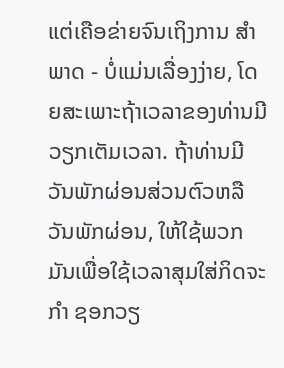ແຕ່ເຄືອຂ່າຍຈົນເຖິງການ ສຳ ພາດ - ບໍ່ແມ່ນເລື່ອງງ່າຍ, ໂດຍສະເພາະຖ້າເວລາຂອງທ່ານມີວຽກເຕັມເວລາ. ຖ້າທ່ານມີວັນພັກຜ່ອນສ່ວນຕົວຫລືວັນພັກຜ່ອນ, ໃຫ້ໃຊ້ພວກມັນເພື່ອໃຊ້ເວລາສຸມໃສ່ກິດຈະ ກຳ ຊອກວຽ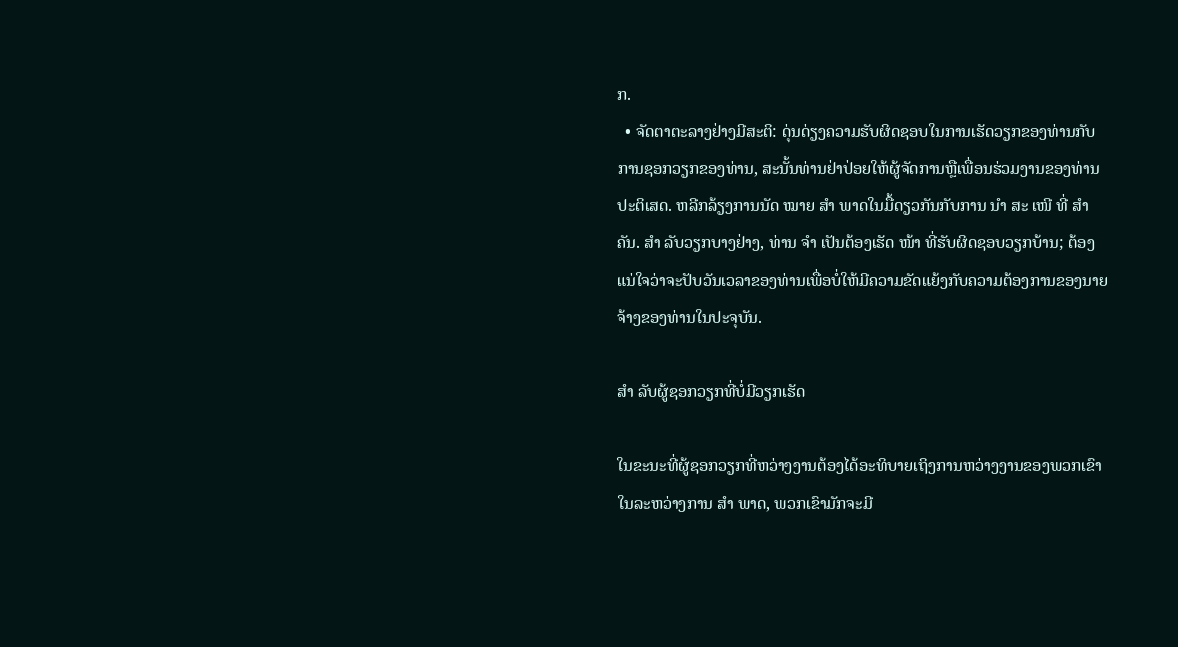ກ.
  • ຈັດຕາຕະລາງຢ່າງມີສະຕິ: ດຸ່ນດ່ຽງຄວາມຮັບຜິດຊອບໃນການເຮັດວຽກຂອງທ່ານກັບການຊອກວຽກຂອງທ່ານ, ສະນັ້ນທ່ານຢ່າປ່ອຍໃຫ້ຜູ້ຈັດການຫຼືເພື່ອນຮ່ວມງານຂອງທ່ານປະຕິເສດ. ຫລີກລ້ຽງການນັດ ໝາຍ ສຳ ພາດໃນມື້ດຽວກັນກັບການ ນຳ ສະ ເໜີ ທີ່ ສຳ ຄັນ. ສຳ ລັບວຽກບາງຢ່າງ, ທ່ານ ຈຳ ເປັນຕ້ອງເຮັດ ໜ້າ ທີ່ຮັບຜິດຊອບວຽກບ້ານ; ຕ້ອງແນ່ໃຈວ່າຈະປັບວັນເວລາຂອງທ່ານເພື່ອບໍ່ໃຫ້ມີຄວາມຂັດແຍ້ງກັບຄວາມຕ້ອງການຂອງນາຍຈ້າງຂອງທ່ານໃນປະຈຸບັນ.

ສຳ ລັບຜູ້ຊອກວຽກທີ່ບໍ່ມີວຽກເຮັດ

ໃນຂະນະທີ່ຜູ້ຊອກວຽກທີ່ຫວ່າງງານຕ້ອງໄດ້ອະທິບາຍເຖິງການຫວ່າງງານຂອງພວກເຂົາໃນລະຫວ່າງການ ສຳ ພາດ, ພວກເຂົາມັກຈະມີ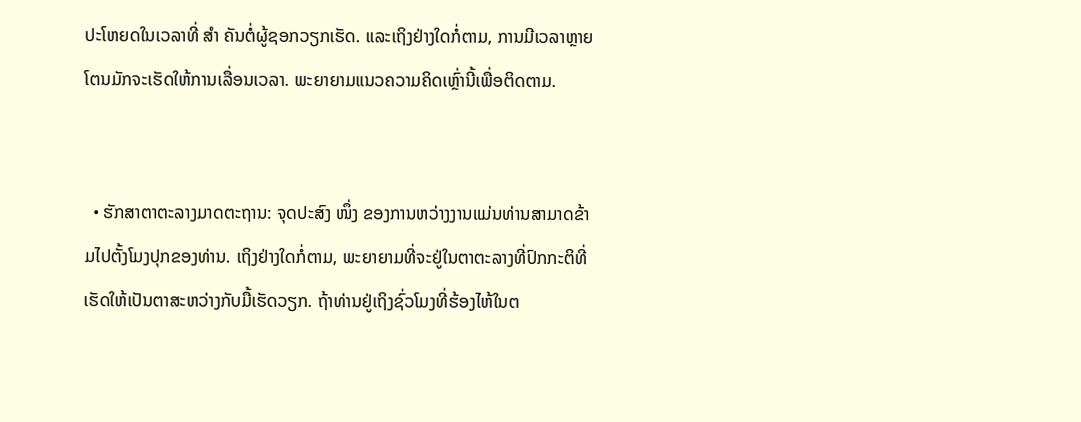ປະໂຫຍດໃນເວລາທີ່ ສຳ ຄັນຕໍ່ຜູ້ຊອກວຽກເຮັດ. ແລະເຖິງຢ່າງໃດກໍ່ຕາມ, ການມີເວລາຫຼາຍໂຕນມັກຈະເຮັດໃຫ້ການເລື່ອນເວລາ. ພະຍາຍາມແນວຄວາມຄິດເຫຼົ່ານີ້ເພື່ອຕິດຕາມ.


  • ຮັກສາຕາຕະລາງມາດຕະຖານ: ຈຸດປະສົງ ໜຶ່ງ ຂອງການຫວ່າງງານແມ່ນທ່ານສາມາດຂ້າມໄປຕັ້ງໂມງປຸກຂອງທ່ານ. ເຖິງຢ່າງໃດກໍ່ຕາມ, ພະຍາຍາມທີ່ຈະຢູ່ໃນຕາຕະລາງທີ່ປົກກະຕິທີ່ເຮັດໃຫ້ເປັນຕາສະຫວ່າງກັບມື້ເຮັດວຽກ. ຖ້າທ່ານຢູ່ເຖິງຊົ່ວໂມງທີ່ຮ້ອງໄຫ້ໃນຕ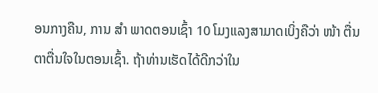ອນກາງຄືນ, ການ ສຳ ພາດຕອນເຊົ້າ 10 ໂມງແລງສາມາດເບິ່ງຄືວ່າ ໜ້າ ຕື່ນຕາຕື່ນໃຈໃນຕອນເຊົ້າ. ຖ້າທ່ານເຮັດໄດ້ດີກວ່າໃນ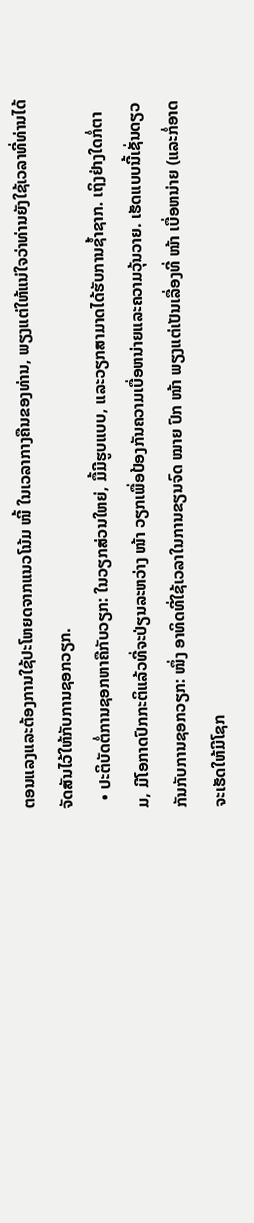ຕອນແລງແລະຕ້ອງການໃຊ້ປະໂຫຍດຈາກແນວໂນ້ມ ໜີ້ ໃນເວລາກາງຄືນຂອງທ່ານ, ພຽງແຕ່ໃຫ້ແນ່ໃຈວ່າທ່ານຍັງໃຊ້ເວລາທີ່ທ່ານໄດ້ຈັດສັນໄວ້ໃຫ້ກັບການຊອກວຽກ.
  • ປະຕິບັດຕໍ່ການຊອກຫາຄືກັບວຽກ: ໃນວຽກສ່ວນໃຫຍ່, ມື້ມີຮູບແບບ, ແລະວຽກສາມາດໄດ້ຮັບການຊໍ້າຊາກ. ເຖິງຢ່າງໃດກໍ່ຕາມ, ມີໂອກາດປົກກະຕິແລ້ວທີ່ຈະປ່ຽນລະຫວ່າງ ໜ້າ ວຽກເພື່ອປ້ອງກັນຄວາມເບື່ອຫນ່າຍແລະຄວາມວຸ້ນວາຍ. ເຮັດແບບນີ້ເຊັ່ນດຽວກັນກັບການຊອກວຽກ: ໜຶ່ງ ອາທິດທີ່ໃຊ້ເວລາໃນການຂຽນຈົດ ໝາຍ ປົກ ໜ້າ ພຽງແຕ່ເປັນເລື່ອງທີ່ ໜ້າ ເບື່ອຫນ່າຍ (ແລະກໍ່ອາດຈະເຮັດໃຫ້ມີໂຊກ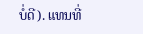ບໍ່ດີ). ແທນທີ່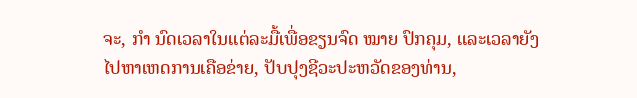ຈະ, ກຳ ນົດເວລາໃນແຕ່ລະມື້ເພື່ອຂຽນຈົດ ໝາຍ ປົກຄຸມ, ແລະເວລາຍັງໄປຫາເຫດການເຄືອຂ່າຍ, ປັບປຸງຊີວະປະຫວັດຂອງທ່ານ,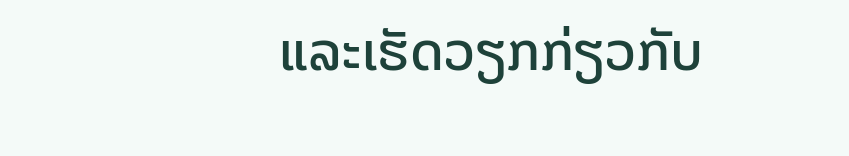ແລະເຮັດວຽກກ່ຽວກັບ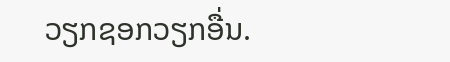ວຽກຊອກວຽກອື່ນ.